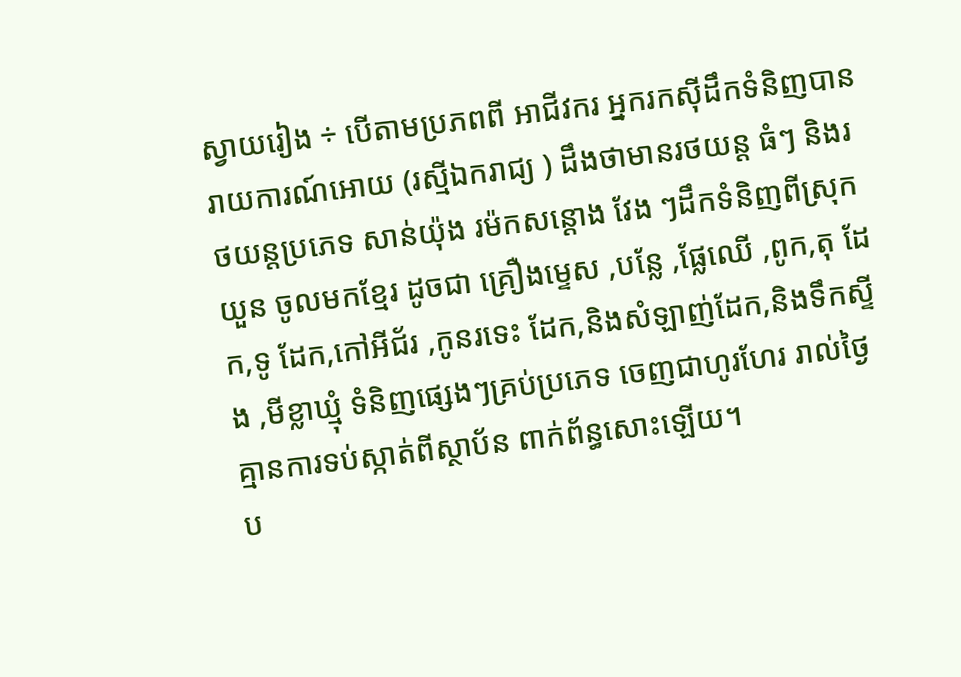ស្វាយរៀង ÷ បេីតាមប្រភពពី អាជីវករ អ្នករកស៊ីដឹកទំនិញបានរាយការណ៍អោយ (រស្មីឯករាជ្យ ) ដឹងថាមានរថយន្ត ធំៗ និងរថយន្តប្រភេទ សាន់យ៉ុង រម៉កសន្តោង វែង ៗដឹកទំនិញពីស្រុកយួន ចូលមកខ្មែរ ដូចជា គ្រឿងម្ទេស ,បន្លែ ,ផ្លែឈើ ,ពូក,តុ ដែក,ទូ ដែក,កៅអីជ័រ ,កូនរទេះ ដែក,និងសំឡាញ់ដែក,និងទឹកស្ទីង ,មីខ្លាឃ្មុំ ទំនិញផ្សេងៗគ្រប់ប្រភេទ ចេញជាហូរហែរ រាល់ថ្ងៃគ្មានការទប់ស្កាត់ពីស្ថាប័ន ពាក់ព័ន្ធសោះឡេីយ។
ប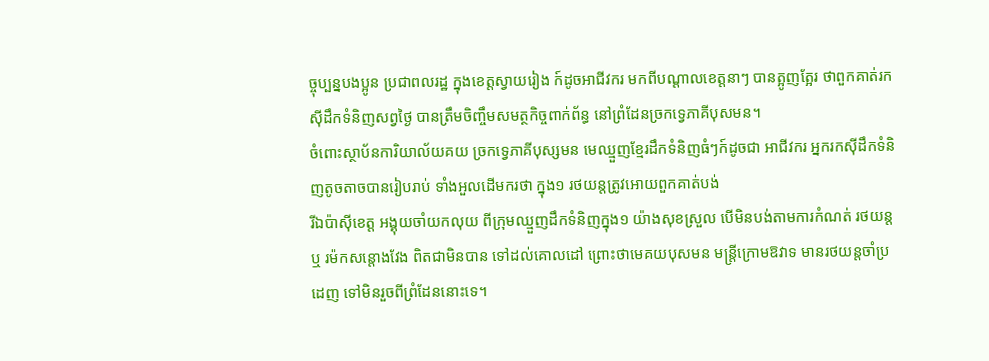ច្ចុប្បន្នបងប្អូន ប្រជាពលរដ្ឋ ក្នុងខេត្តស្វាយរៀង ក៍ដូចអាជីវករ មកពីបណ្តាលខេត្តនាៗ បានត្អូញត្អែរ ថាពួកគាត់រកសុីដឹកទំនិញសព្វថ្ងៃ បានត្រឹមចិញ្ចឹមសមត្ថកិច្ចពាក់ព័ន្ធ នៅព្រំដែនច្រកទ្វេភាគីបុសមន។
ចំពោះស្ថាប័នការិយាល័យគយ ច្រកទ្វេភាគីបុស្សមន មេឈ្មួញខ្មែរដឹកទំនិញធំៗក៍ដូចជា អាជីវករ អ្នករកសុីដឹកទំនិញតូចតាចបានរៀបរាប់ ទាំងអួលដេីមករថា ក្នុង១ រថយន្តត្រូវអោយពួកគាត់បង់
រីឯប៉ាសុីខេត្ត អង្គុយចាំយកលុយ ពីក្រុមឈ្មួញដឹកទំនិញក្នុង១ យ៉ាងសុខស្រួល បេីមិនបង់តាមការកំណត់ រថយន្តឬ រម៉កសន្តោងវែង ពិតជាមិនបាន ទៅដល់គោលដៅ ព្រោះថាមេគយបុសមន មន្ត្រីក្រោមឱវាទ មានរថយន្តចាំប្រដេញ ទៅមិនរួចពីព្រំដែននោះទេ។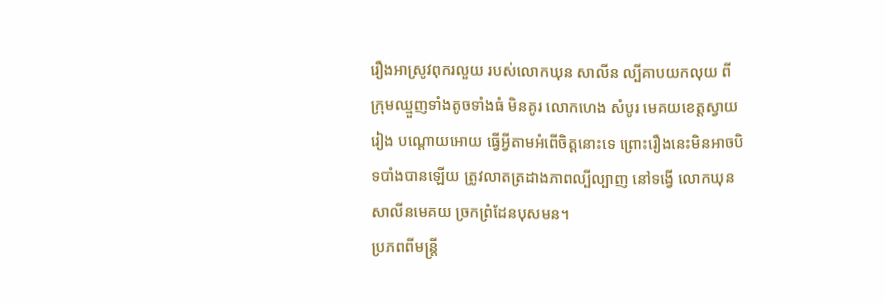រឿងអាស្រូវពុករលួយ របស់លោកឃុន សាលីន ល្បីគាបយកលុយ ពីក្រុមឈ្មួញទាំងតូចទាំងធំ មិនគូរ លោកហេង សំបូរ មេគយខេត្តស្វាយរៀង បណ្តោយអោយ ធ្វេីអ្វីតាមអំពេីចិត្តនោះទេ ព្រោះរឿងនេះមិនអាចបិទបាំងបានឡេីយ ត្រូវលាតត្រដាងភាពល្បីល្បាញ នៅទង្វើ លោកឃុន សាលីនមេគយ ច្រកព្រំដែនបុសមន។
ប្រភពពីមន្ត្រី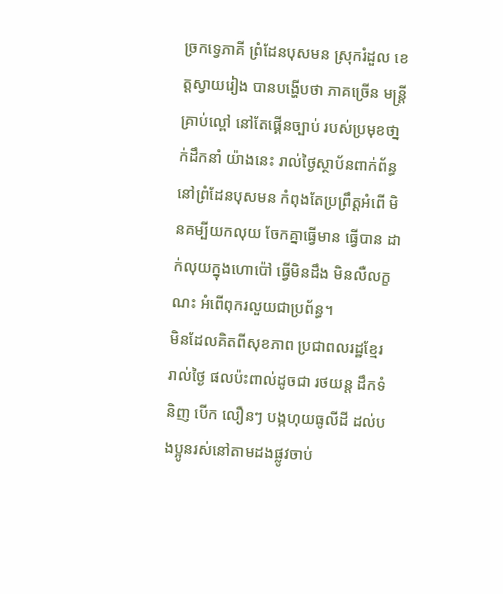ច្រកទ្វេភាគី ព្រំដែនបុសមន ស្រុករំដួល ខេត្តស្វាយរៀង បានបង្ហេីបថា ភាគច្រេីន មន្ត្រីគ្រាប់ល្ពៅ នៅតែផ្គេីនច្បាប់ របស់ប្រមុខថា្នក់ដឹកនាំ យ៉ាងនេះ រាល់ថ្ងៃស្ថាប័នពាក់ព័ន្ធនៅព្រំដែនបុសមន កំពុងតែប្រព្រឹត្តអំពេី មិនគម្បីយកលុយ ចែកគ្នាធ្វេីមាន ធ្វេីបាន ដាក់លុយក្នុងហោប៉ៅ ធ្វេីមិនដឹង មិនលឺលក្ខណះ អំពេីពុករលួយជាប្រព័ន្ធ។
មិនដែលគិតពីសុខភាព ប្រជាពលរដ្ឋខ្មែរ រាល់ថ្ងៃ ផលប៉ះពាល់ដូចជា រថយន្ត ដឹកទំនិញ បេីក លឿនៗ បង្កហុយធូលីដី ដល់បងប្អូនរស់នៅតាមដងផ្លូវចាប់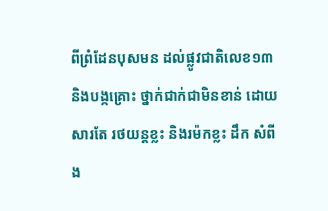ពីព្រំដែនបុសមន ដល់ផ្លូវជាតិលេខ១៣ និងបង្កគ្រោះ ថ្នាក់ជាក់ជាមិនខាន់ ដោយសារតែ រថយន្តខ្លះ និងរម៉កខ្លះ ដឹក សំពីង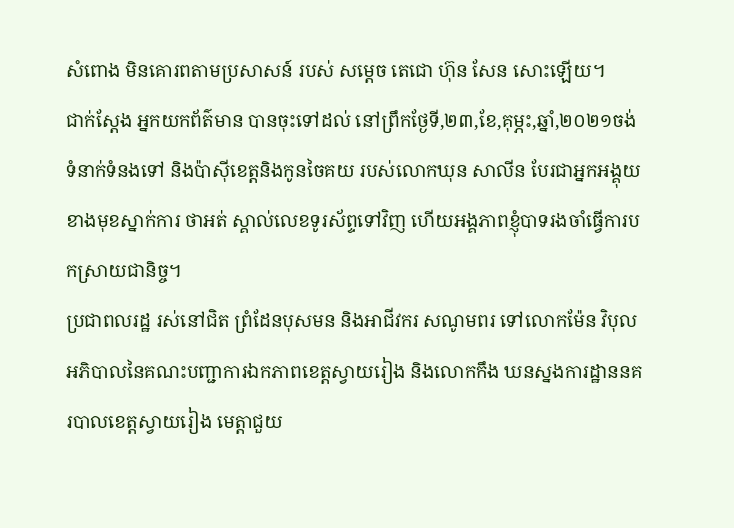សំពោង មិនគោរពតាមប្រសាសន៍ របស់ សម្តេច តេជោ ហ៊ុន សែន សោះឡេីយ។
ជាក់ស្តែង អ្នកយកព័ត៌មាន បានចុះទៅដល់ នៅព្រឹកថ្ងែទី,២៣,ខែ,គុម្ភះ,ឆ្នាំ,២០២១ចង់ទំនាក់ទំនងទៅ និងប៉ាសុីខេត្តនិងកូនចៃគយ របស់លោកឃុន សាលីន បែរជាអ្នកអង្គុយ ខាងមុខស្នាក់ការ ថាអត់ ស្គាល់លេខទូរស័ព្ទទៅវិញ ហេីយអង្គភាពខ្ញុំបាទរងចាំធ្វេីការបកស្រាយជានិច្ច។
ប្រជាពលរដ្ឋ រស់នៅជិត ព្រំដែនបុសមន និងអាជីវករ សណូមពរ ទៅលោកម៉ែន វិបុល អភិបាលនៃគណះបញ្ជាការឯកភាពខេត្តស្វាយរៀង និងលោកកឹង ឃនស្នងការដ្ឋាននគរបាលខេត្តស្វាយរៀង មេត្តាជួយ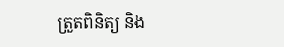ត្រួតពិនិត្យ និង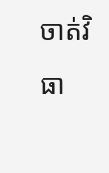ចាត់វិធា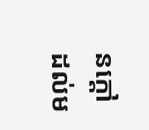នក្តៅដល់ម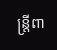ន្ត្រីពា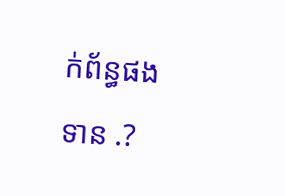ក់ព័ន្ធផងទាន .?